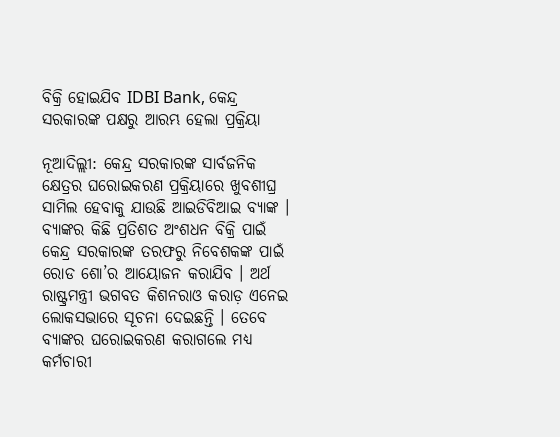ବିକ୍ରି ହୋଇଯିବ IDBI Bank, କେନ୍ଦ୍ର ସରକାରଙ୍କ ପକ୍ଷରୁ ଆରମ୍ଭ ହେଲା ପ୍ରକ୍ରିୟା

ନୂଆଦିଲ୍ଲୀ: କେନ୍ଦ୍ର ସରକାରଙ୍କ ସାର୍ବଜନିକ କ୍ଷେତ୍ରର ଘରୋଇକରଣ ପ୍ରକ୍ରିୟାରେ ଖୁବଶୀଘ୍ର ସାମିଲ ହେବାକୁ ଯାଉଛି ଆଇଡିବିଆଇ ବ୍ୟାଙ୍କ । ବ୍ୟାଙ୍କର କିଛି ପ୍ରତିଶତ ଅଂଶଧନ ବିକ୍ରି ପାଇଁ କେନ୍ଦ୍ର ସରକାରଙ୍କ ତରଫରୁ ନିବେଶକଙ୍କ ପାଇଁ ରୋଡ ଶୋ’ର ଆୟୋଜନ କରାଯିବ । ଅର୍ଥ ରାଷ୍ଟ୍ରମନ୍ତ୍ରୀ ଭଗବତ କିଶନରାଓ କରାଡ଼ ଏନେଇ ଲୋକସଭାରେ ସୂଚନା ଦେଇଛନ୍ତି । ତେବେ ବ୍ୟାଙ୍କର ଘରୋଇକରଣ କରାଗଲେ ମଧ୍ୟ କର୍ମଚାରୀ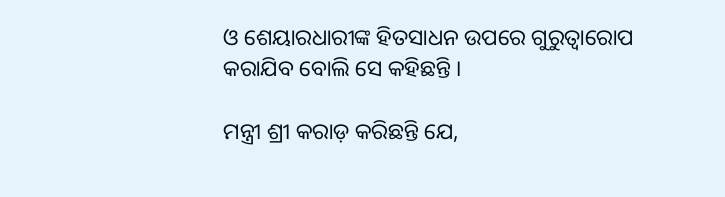ଓ ଶେୟାରଧାରୀଙ୍କ ହିତସାଧନ ଉପରେ ଗୁରୁତ୍ୱାରୋପ କରାଯିବ ବୋଲି ସେ କହିଛନ୍ତି ।

ମନ୍ତ୍ରୀ ଶ୍ରୀ କରାଡ଼ କରିଛନ୍ତି ଯେ,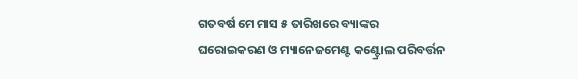ଗତବର୍ଷ ମେ ମାସ ୫ ତାରିଖରେ ବ୍ୟାଙ୍କର ଘରୋଇକରଣ ଓ ମ୍ୟାନେଜମେଣ୍ଟ କଣ୍ଟ୍ରୋଲ ପରିବର୍ତ୍ତନ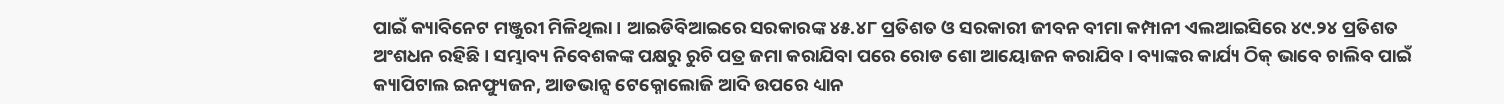ପାଇଁ କ୍ୟାବିନେଟ ମଞ୍ଜୁରୀ ମିଳିଥିଲା । ଆଇଡିବିଆଇରେ ସରକାରଙ୍କ ୪୫.୪୮ ପ୍ରତିଶତ ଓ ସରକାରୀ ଜୀବନ ବୀମା କମ୍ପାନୀ ଏଲଆଇସିରେ ୪୯.୨୪ ପ୍ରତିଶତ ଅଂଶଧନ ରହିଛି । ସମ୍ଭାବ୍ୟ ନିବେଶକଙ୍କ ପକ୍ଷରୁ ରୁଚି ପତ୍ର ଜମା କରାଯିବା ପରେ ରୋଡ ଶୋ ଆୟୋଜନ କରାଯିବ । ବ୍ୟାଙ୍କର କାର୍ଯ୍ୟ ଠିକ୍ ଭାବେ ଚାଲିବ ପାଇଁ କ୍ୟାପିଟାଲ ଇନଫ୍ୟୁଜନ, ଆଡଭାନ୍ସ ଟେକ୍ନୋଲୋଜି ଆଦି ଉପରେ ଧ୍ୟାନ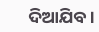ଦିଆଯିବ ।